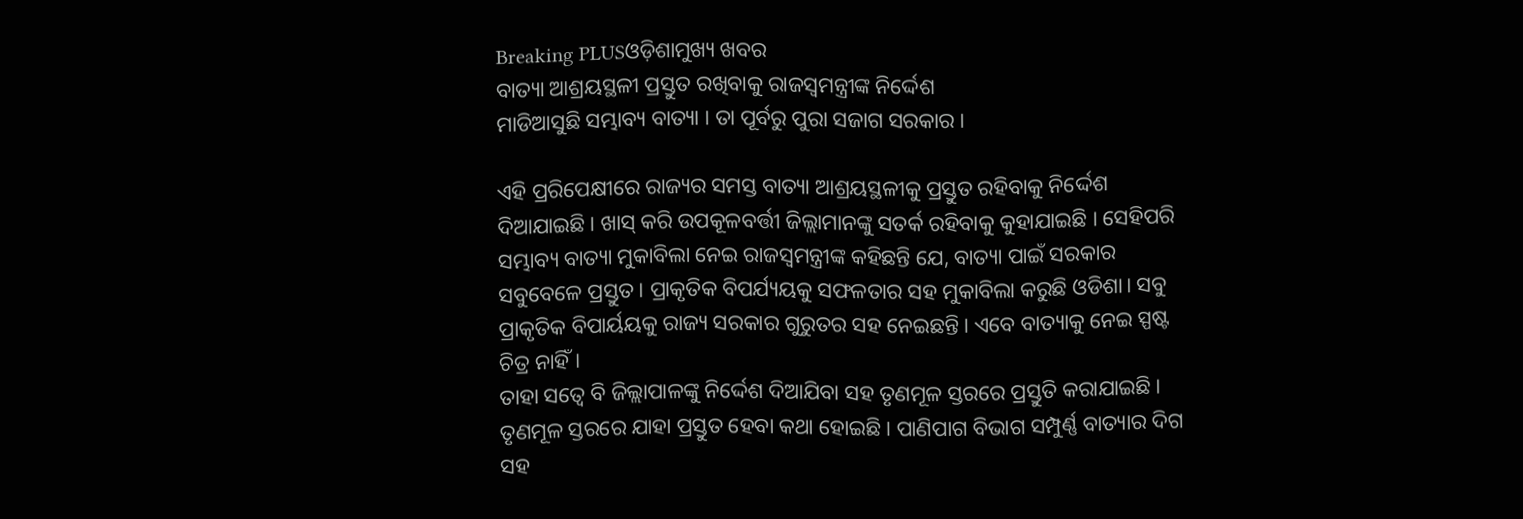Breaking PLUSଓଡ଼ିଶାମୁଖ୍ୟ ଖବର
ବାତ୍ୟା ଆଶ୍ରୟସ୍ଥଳୀ ପ୍ରସ୍ତୁତ ରଖିବାକୁ ରାଜସ୍ୱମନ୍ତ୍ରୀଙ୍କ ନିର୍ଦ୍ଦେଶ
ମାଡିଆସୁଛି ସମ୍ଭାବ୍ୟ ବାତ୍ୟା । ତା ପୂର୍ବରୁ ପୁରା ସଜାଗ ସରକାର ।

ଏହି ପ୍ରରିପେକ୍ଷୀରେ ରାଜ୍ୟର ସମସ୍ତ ବାତ୍ୟା ଆଶ୍ରୟସ୍ଥଳୀକୁ ପ୍ରସ୍ତୁତ ରହିବାକୁ ନିର୍ଦ୍ଦେଶ ଦିଆଯାଇଛି । ଖାସ୍ କରି ଉପକୂଳବର୍ତ୍ତୀ ଜିଲ୍ଲାମାନଙ୍କୁ ସତର୍କ ରହିବାକୁ କୁହାଯାଇଛି । ସେହିପରି ସମ୍ଭାବ୍ୟ ବାତ୍ୟା ମୁକାବିଲା ନେଇ ରାଜସ୍ବମନ୍ତ୍ରୀଙ୍କ କହିଛନ୍ତି ଯେ, ବାତ୍ୟା ପାଇଁ ସରକାର ସବୁବେଳେ ପ୍ରସ୍ତୁତ। ପ୍ରାକୃତିକ ବିପର୍ଯ୍ୟୟକୁ ସଫଳତାର ସହ ମୁକାବିଲା କରୁଛି ଓଡିଶା। ସବୁ ପ୍ରାକୃତିକ ବିପାର୍ୟୟକୁ ରାଜ୍ୟ ସରକାର ଗୁରୁତର ସହ ନେଇଛନ୍ତି। ଏବେ ବାତ୍ୟାକୁ ନେଇ ସ୍ପଷ୍ଟ ଚିତ୍ର ନାହିଁ।
ତାହା ସତ୍ବେ ବି ଜିଲ୍ଲାପାଳଙ୍କୁ ନିର୍ଦ୍ଦେଶ ଦିଆଯିବା ସହ ତୃଣମୂଳ ସ୍ତରରେ ପ୍ରସ୍ତୁତି କରାଯାଇଛି। ତୃଣମୂଳ ସ୍ତରରେ ଯାହା ପ୍ରସ୍ତୁତ ହେବା କଥା ହୋଇଛି। ପାଣିପାଗ ବିଭାଗ ସମ୍ପୁର୍ଣ୍ଣ ବାତ୍ୟାର ଦିଗ ସହ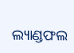ଲ୍ୟାଣ୍ଡଫଲ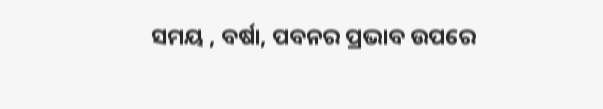ସମୟ , ବର୍ଷା, ପବନର ପ୍ରଭାବ ଉପରେ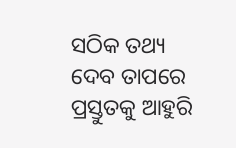ସଠିକ ତଥ୍ୟ ଦେବ ତାପରେ ପ୍ରସ୍ତୁତକୁ ଆହୁରି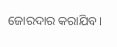ଜୋରଦାର କରାଯିବ।